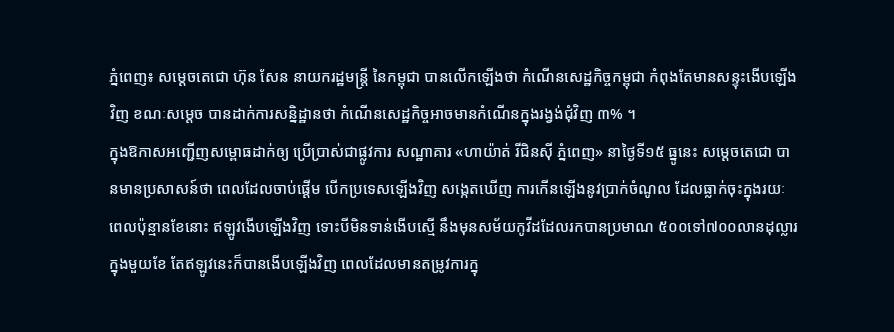ភ្នំពេញ៖ សម្ដេចតេជោ ហ៊ុន សែន នាយករដ្ឋមន្ត្រី នៃកម្ពុជា បានលើកឡើងថា កំណើនសេដ្ឋកិច្ចកម្ពុជា កំពុងតែមានសន្ទុះងើបឡើងវិញ ខណៈសម្ដេច បានដាក់ការសន្និដ្ឋានថា កំណើនសេដ្ឋកិច្ចអាចមានកំណើនក្នុងរង្វង់ជុំវិញ ៣% ។
ក្នុងឱកាសអញ្ជើញសម្ពោធដាក់ឲ្យ ប្រើប្រាស់ជាផ្លូវការ សណ្ឋាគារ «ហាយ៉ាត់ រីជិនស៊ី ភ្នំពេញ» នាថ្ងៃទី១៥ ធ្នូនេះ សម្ដេចតេជោ បានមានប្រសាសន៍ថា ពេលដែលចាប់ផ្ដើម បើកប្រទេសឡើងវិញ សង្កេតឃើញ ការកើនឡើងនូវប្រាក់ចំណូល ដែលធ្លាក់ចុះក្នុងរយៈពេលប៉ុន្មានខែនោះ ឥឡូវងើបឡើងវិញ ទោះបីមិនទាន់ងើបស្មើ នឹងមុនសម័យកូវីដដែលរកបានប្រមាណ ៥០០ទៅ៧០០លានដុល្លារ ក្នុងមួយខែ តែឥឡូវនេះក៏បានងើបឡើងវិញ ពេលដែលមានតម្រូវការក្នុ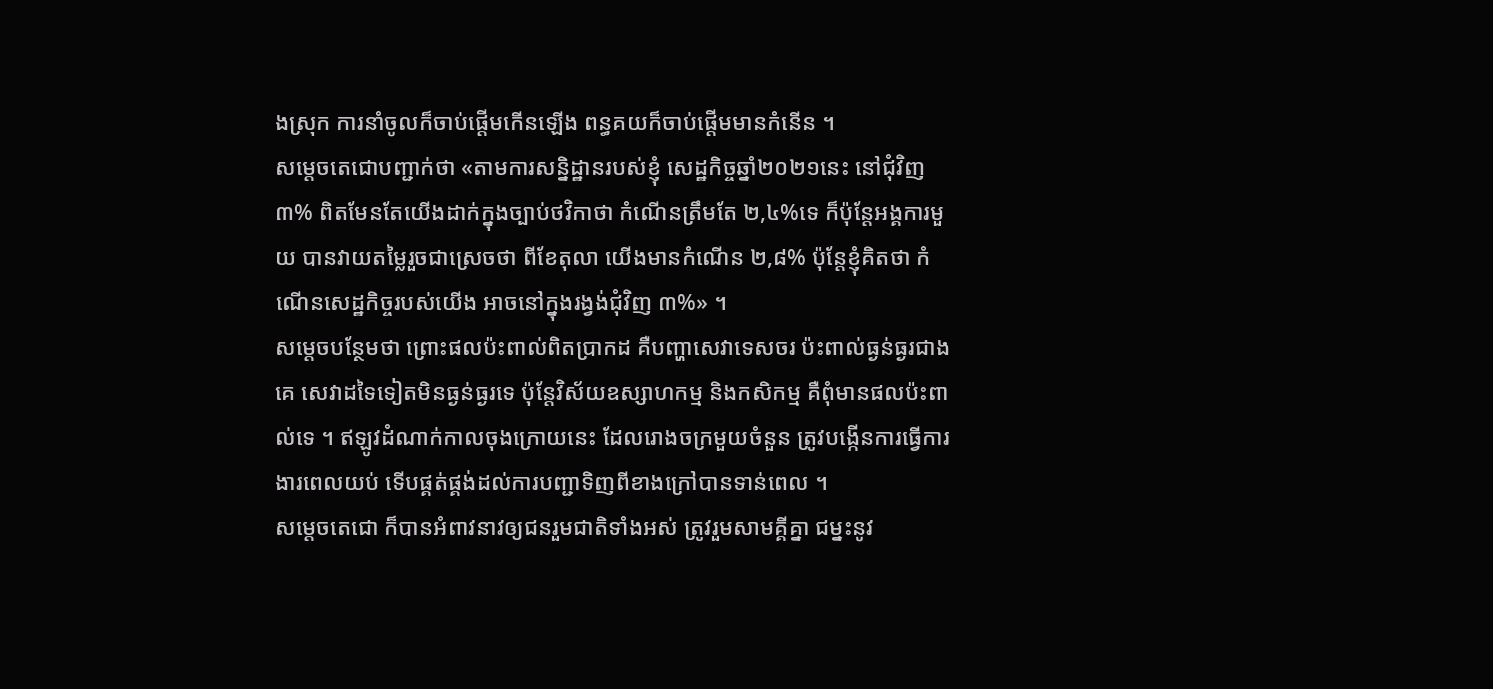ងស្រុក ការនាំចូលក៏ចាប់ផ្ដើមកើនឡើង ពន្ធគយក៏ចាប់ផ្ដើមមានកំនើន ។
សម្ដេចតេជោបញ្ជាក់ថា «តាមការសន្និដ្ឋានរបស់ខ្ញុំ សេដ្ឋកិច្ចឆ្នាំ២០២១នេះ នៅជុំវិញ ៣% ពិតមែនតែយើងដាក់ក្នុងច្បាប់ថវិកាថា កំណើនត្រឹមតែ ២,៤%ទេ ក៏ប៉ុន្តែអង្គការមួយ បានវាយតម្លៃរួចជាស្រេចថា ពីខែតុលា យើងមានកំណើន ២,៨% ប៉ុន្តែខ្ញុំគិតថា កំណើនសេដ្ឋកិច្ចរបស់យើង អាចនៅក្នុងរង្វង់ជុំវិញ ៣%» ។
សម្ដេចបន្ថែមថា ព្រោះផលប៉ះពាល់ពិតប្រាកដ គឺបញ្ហាសេវាទេសចរ ប៉ះពាល់ធ្ងន់ធ្ងរជាងគេ សេវាដទៃទៀតមិនធ្ងន់ធ្ងរទេ ប៉ុន្តែវិស័យឧស្សាហកម្ម និងកសិកម្ម គឺពុំមានផលប៉ះពាល់ទេ ។ ឥឡូវដំណាក់កាលចុងក្រោយនេះ ដែលរោងចក្រមួយចំនួន ត្រូវបង្កើនការធ្វើការងារពេលយប់ ទើបផ្គត់ផ្គង់ដល់ការបញ្ជាទិញពីខាងក្រៅបានទាន់ពេល ។
សម្ដេចតេជោ ក៏បានអំពាវនាវឲ្យជនរួមជាតិទាំងអស់ ត្រូវរួមសាមគ្គីគ្នា ជម្នះនូវ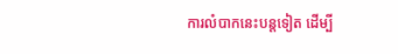ការលំបាកនេះបន្តទៀត ដើម្បី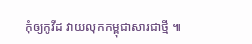កុំឲ្យកូវីដ វាយលុកកម្ពុជាសារជាថ្មី ៕